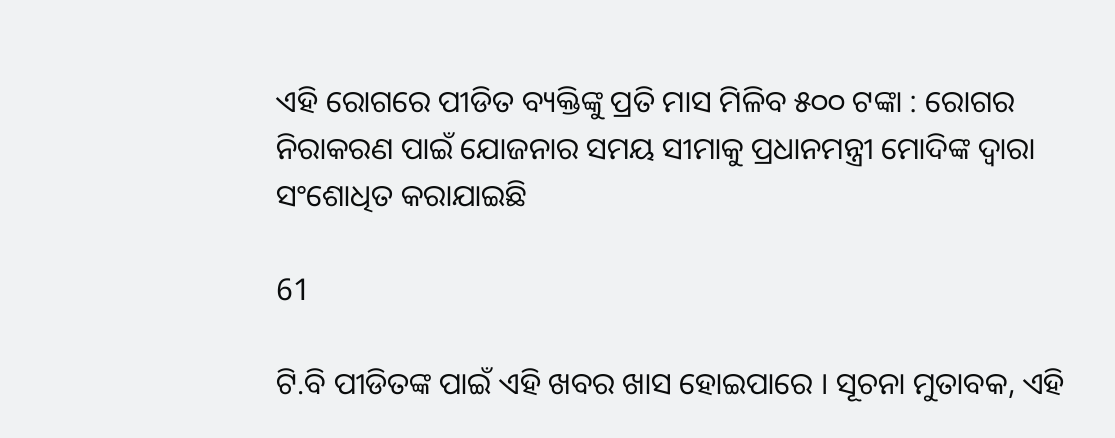ଏହି ରୋଗରେ ପୀଡିତ ବ୍ୟକ୍ତିଙ୍କୁ ପ୍ରତି ମାସ ମିଳିବ ୫୦୦ ଟଙ୍କା : ରୋଗର ନିରାକରଣ ପାଇଁ ଯୋଜନାର ସମୟ ସୀମାକୁ ପ୍ରଧାନମନ୍ତ୍ରୀ ମୋଦିଙ୍କ ଦ୍ୱାରା ସଂଶୋଧିତ କରାଯାଇଛି

61

ଟି.ବି ପୀଡିତଙ୍କ ପାଇଁ ଏହି ଖବର ଖାସ ହୋଇପାରେ । ସୂଚନା ମୁତାବକ, ଏହି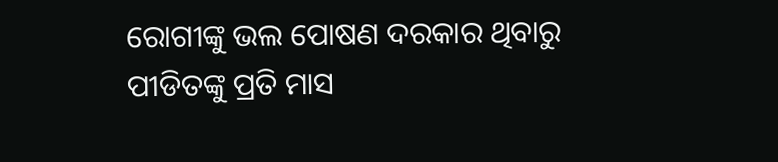ରୋଗୀଙ୍କୁ ଭଲ ପୋଷଣ ଦରକାର ଥିବାରୁ ପୀଡିତଙ୍କୁ ପ୍ରତି ମାସ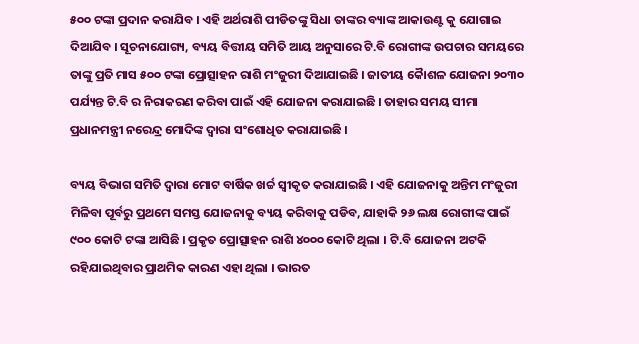୫୦୦ ଟଙ୍କା ପ୍ରଦାନ କରାଯିବ । ଏହି ଅର୍ଥରାଶି ପୀଡିତଙ୍କୁ ସିଧା ତାଙ୍କର ବ୍ୟାଙ୍କ ଆକାଉଣ୍ଟ କୁ ଯୋଗାଇ ଦିଆଯିବ । ସୂଚନାଯୋଗ୍ୟ, ବ୍ୟୟ ବିତ୍ତୀୟ ସମିତି ଆୟ ଅନୁସାରେ ଟି.ବି ରୋଗୀଙ୍କ ଉପଚାର ସମୟରେ ତାଙ୍କୁ ପ୍ରତି ମାସ ୫୦୦ ଟଙ୍କା ପ୍ରୋତ୍ସାହନ ରାଶି ମଂଜୁରୀ ଦିଆଯାଇଛି । ଜାତୀୟ କୈାଶଳ ଯୋଜନା ୨୦୩୦ ପର୍ଯ୍ୟନ୍ତ ଟି.ବି ର ନିରାକରଣ କରିବା ପାଇଁ ଏହି ଯୋଜନା କରାଯାଇଛି । ତାହାର ସମୟ ସୀମା ପ୍ରଧାନମନ୍ତ୍ରୀ ନରେନ୍ଦ୍ର ମୋଦିଙ୍କ ଦ୍ୱାରା ସଂଶୋଧିତ କରାଯାଇଛି ।

ବ୍ୟୟ ବିଭାଗ ସମିତି ଦ୍ୱାରା ମୋଟ ବାର୍ଷିକ ଖର୍ଚ୍ଚ ସ୍ୱୀକୃତ କରାଯାଇଛି । ଏହି ଯୋଜନାକୁ ଅନ୍ତିମ ମଂଜୁରୀ ମିଳିବା ପୂର୍ବରୁ ପ୍ରଥମେ ସମସ୍ତ ଯୋଜନାକୁ ବ୍ୟୟ କରିବାକୁ ପଡିବ, ଯାହାକି ୨୬ ଲକ୍ଷ ରୋଗୀଙ୍କ ପାଇଁ ୯୦୦ କୋଟି ଟଙ୍କା ଆସିଛି । ପ୍ରକୃତ ପ୍ରୋତ୍ସାହନ ରାଶି ୪୦୦୦ କୋଟି ଥିଲା । ଟି.ବି ଯୋଜନା ଅଟକି ରହିଯାଇଥିବାର ପ୍ରାଥମିକ କାରଣ ଏହା ଥିଲା । ଭାରତ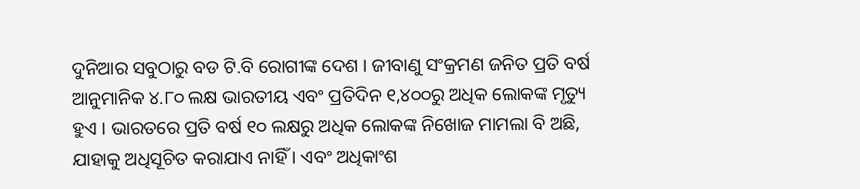ଦୁନିଆର ସବୁଠାରୁ ବଡ ଟି.ବି ରୋଗୀଙ୍କ ଦେଶ । ଜୀବାଣୁ ସଂକ୍ରମଣ ଜନିତ ପ୍ରତି ବର୍ଷ ଆନୁମାନିକ ୪.୮୦ ଲକ୍ଷ ଭାରତୀୟ ଏବଂ ପ୍ରତିଦିନ ୧,୪୦୦ରୁ ଅଧିକ ଲୋକଙ୍କ ମୃତ୍ୟୁ ହୁଏ । ଭାରତରେ ପ୍ରତି ବର୍ଷ ୧୦ ଲକ୍ଷରୁ ଅଧିକ ଲୋକଙ୍କ ନିଖୋଜ ମାମଲା ବି ଅଛି, ଯାହାକୁ ଅଧିସୂଚିତ କରାଯାଏ ନାହିଁ । ଏବଂ ଅଧିକାଂଶ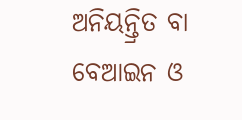ଅନିୟନ୍ତ୍ରିତ ବା ବେଆଇନ ଓ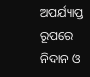ଅପର୍ଯ୍ୟାପ୍ତ ରୂପରେ ନିଦାନ ଓ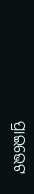ପ୍ରାଇଭେଟ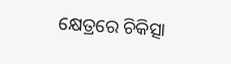କ୍ଷେତ୍ରରେ ଚିକିତ୍ସା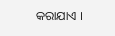କରାଯାଏ ।